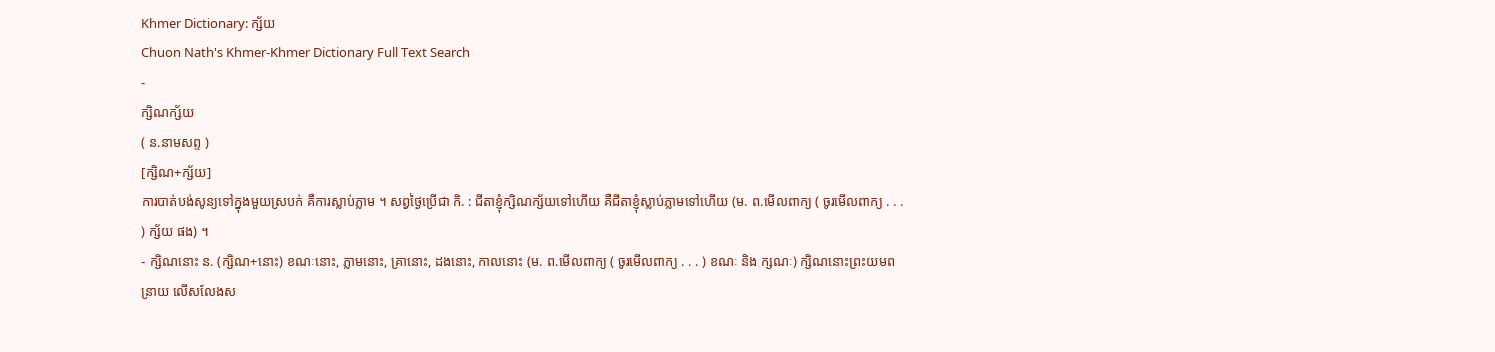Khmer Dictionary: ក្ស័យ
Chuon Nath's Khmer-Khmer Dictionary Full Text Search
-
ក្សិណក្ស័យ
( ន.នាមសព្ទ )
[ក្សិណ+ក្ស័យ]
ការបាត់បង់សូន្យទៅក្នុងមួយស្របក់ គឺការស្លាប់ភ្លាម ។ សព្វថ្ងៃប្រើជា កិ. : ជីតាខ្ញុំក្សិណក្ស័យទៅហើយ គឺជីតាខ្ញុំស្លាប់ភ្លាមទៅហើយ (ម. ព.មើលពាក្យ ( ចូរមើលពាក្យ . . . ) ក្ស័យ ផង) ។
- ក្សិណនោះ ន. (ក្សិណ+នោះ) ខណៈនោះ, ភ្លាមនោះ, គ្រានោះ, ដងនោះ, កាលនោះ (ម. ព.មើលពាក្យ ( ចូរមើលពាក្យ . . . ) ខណៈ និង ក្សណៈ) ក្សិណនោះព្រះយមពន្រាយ លើសលែងស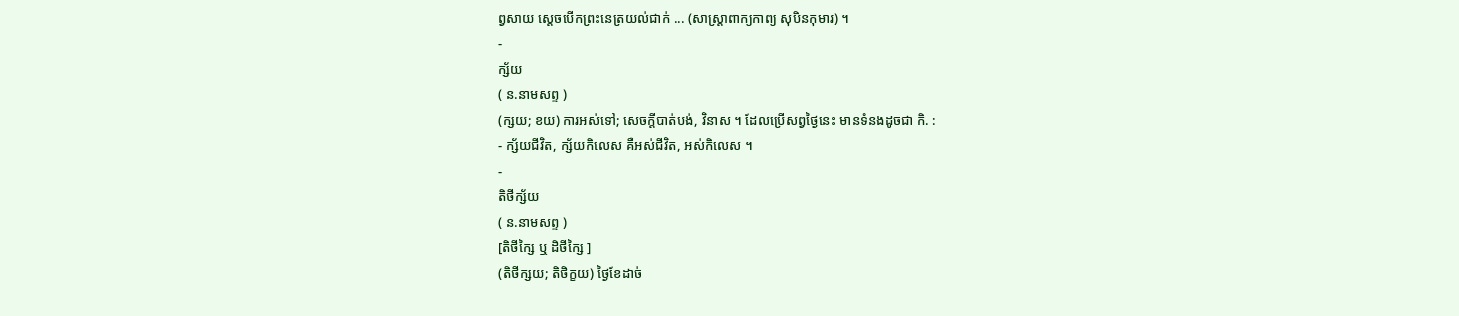ព្វសាយ ស្ដេចបើកព្រះនេត្រយល់ជាក់ ... (សាស្រ្ដាពាក្យកាព្យ សុបិនកុមារ) ។
-
ក្ស័យ
( ន.នាមសព្ទ )
(ក្សយ; ខយ) ការអស់ទៅ; សេចក្ដីបាត់បង់, វិនាស ។ ដែលប្រើសព្វថ្ងៃនេះ មានទំនងដូចជា កិ. :
- ក្ស័យជីវិត, ក្ស័យកិលេស គឺអស់ជីវិត, អស់កិលេស ។
-
តិថីក្ស័យ
( ន.នាមសព្ទ )
[តិថីក្សៃ ឬ ដិថីក្សៃ ]
(តិថីក្សយ; តិថិក្ខយ) ថ្ងៃខែដាច់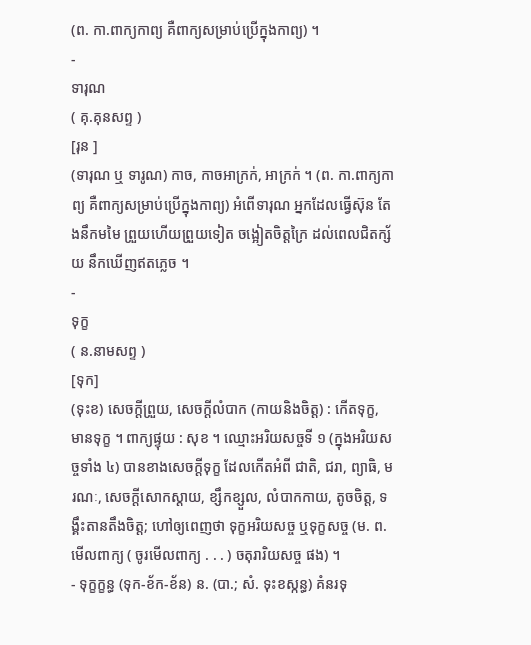(ព. កា.ពាក្យកាព្យ គឺពាក្យសម្រាប់ប្រើក្នុងកាព្យ) ។
-
ទារុណ
( គុ.គុនសព្ទ )
[រុន ]
(ទារុណ ឬ ទារូណ) កាច, កាចអាក្រក់, អាក្រក់ ។ (ព. កា.ពាក្យកាព្យ គឺពាក្យសម្រាប់ប្រើក្នុងកាព្យ) អំពើទារុណ អ្នកដែលធ្វើស៊ុន តែងនឹកមមៃ ព្រួយហើយព្រួយទៀត ចង្អៀតចិត្តក្រៃ ដល់ពេលជិតក្ស័យ នឹកឃើញឥតភ្លេច ។
-
ទុក្ខ
( ន.នាមសព្ទ )
[ទុក]
(ទុះខ) សេចក្ដីព្រួយ, សេចក្ដីលំបាក (កាយនិងចិត្ត) : កើតទុក្ខ, មានទុក្ខ ។ ពាក្យផ្ទុយ : សុខ ។ ឈ្មោះអរិយសច្ចទី ១ (ក្នុងអរិយសច្ចទាំង ៤) បានខាងសេចក្ដីទុក្ខ ដែលកើតអំពី ជាតិ, ជរា, ព្យាធិ, មរណៈ, សេចក្ដីសោកស្ដាយ, ខ្សឹកខ្សួល, លំបាកកាយ, តូចចិត្ត, ទង្គឹះតានតឹងចិត្ត; ហៅឲ្យពេញថា ទុក្ខអរិយសច្ច ឬទុក្ខសច្ច (ម. ព.មើលពាក្យ ( ចូរមើលពាក្យ . . . ) ចតុរារិយសច្ច ផង) ។
- ទុក្ខក្ខន្ធ (ទុក-ខ័ក-ខ័ន) ន. (បា.; សំ. ទុះខស្កន្ធ) គំនរទុ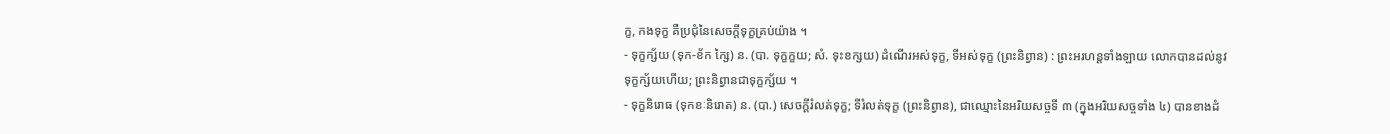ក្ខ, កងទុក្ខ គឺប្រជុំនៃសេចក្ដីទុក្ខគ្រប់យ៉ាង ។
- ទុក្ខក្ស័យ (ទុក-ខ័ក ក្សៃ) ន. (បា. ទុក្ខក្ខយ; សំ. ទុះខក្សយ) ដំណើរអស់ទុក្ខ, ទីអស់ទុក្ខ (ព្រះនិព្វាន) : ព្រះអរហន្តទាំងឡាយ លោកបានដល់នូវទុក្ខក្ស័យហើយ; ព្រះនិព្វានជាទុក្ខក្ស័យ ។
- ទុក្ខនិរោធ (ទុកខៈនិរោត) ន. (បា.) សេចក្ដីរំលត់ទុក្ខ; ទីរំលត់ទុក្ខ (ព្រះនិព្វាន), ជាឈ្មោះនៃអរិយសច្ចទី ៣ (ក្នុងអរិយសច្ចទាំង ៤) បានខាងដំ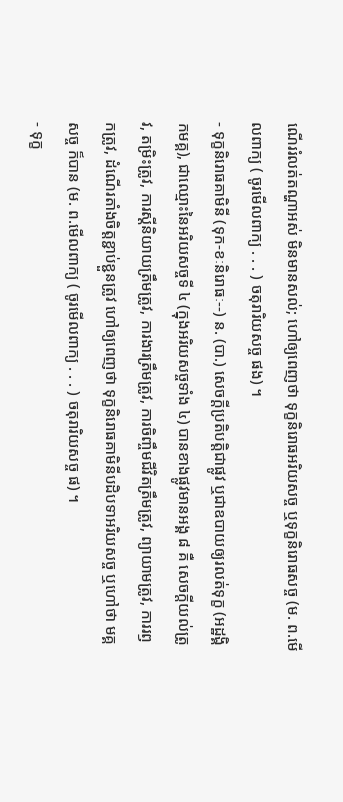ណើររំលត់តណ្ហាអស់ មិនមានសល់; ហៅឲ្យពេញថា ទុក្ខនិរោធអរិយសច្ច ឬទុក្ខនិរោធសច្ច (ម. ព.មើលពាក្យ ( ចូរមើលពាក្យ . . . ) ចតុរារិយសច្ច ផង) ។
- ទុក្ខនិរោធគាមិនី (ទុក-ខៈនិរោធៈ--) ន. (បា.) សេចក្ដីប្រតិបត្តិជាផ្លូវ ឬជាឧបាយឲ្យរលត់ទុក្ខ (អដ្ឋង្គិកមគ្គ), ជាឈ្មោះនៃអរិយសច្ចទី ៤ (ក្នុងអរិយសច្ចទាំង ៤) បានខាងផ្លូវមានអង្គ ៨ គឺ សេចក្ដីយល់ត្រូវ, តម្រិះត្រូវ, ការស្ដីនិយាយត្រឹមត្រូវ, ការងារត្រឹមត្រូវ, ការចិញ្ចឹមជីវិតត្រឹមត្រូវ, ព្យាយាមត្រូវ, ការរឭកត្រូវ, ដំណើរតាំងចិត្តខ្ជាប់ខ្ជួនត្រូវ ហៅឲ្យពេញថា ទុក្ខនិរោធគាមិនីបដិបទាអរិយសច្ច ឬហៅថា មគ្គសច្ច ក៏បាន (ម. ព.មើលពាក្យ ( ចូរមើលពាក្យ . . . ) ចតុរារិយសច្ច ផ) ។
- ទុក្ខ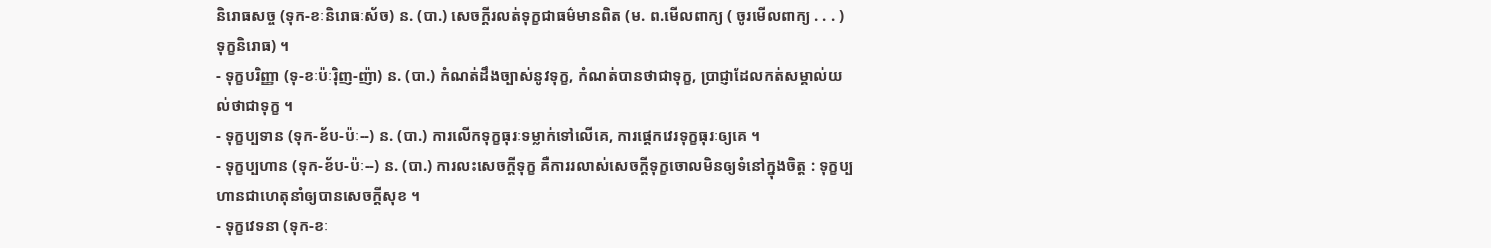និរោធសច្ច (ទុក-ខៈនិរោធៈស័ច) ន. (បា.) សេចក្ដីរលត់ទុក្ខជាធម៌មានពិត (ម. ព.មើលពាក្យ ( ចូរមើលពាក្យ . . . ) ទុក្ខនិរោធ) ។
- ទុក្ខបរិញ្ញា (ទុ-ខៈប៉ៈរ៉ិញ-ញ៉ា) ន. (បា.) កំណត់ដឹងច្បាស់នូវទុក្ខ, កំណត់បានថាជាទុក្ខ, ប្រាជ្ញាដែលកត់សម្គាល់យល់ថាជាទុក្ខ ។
- ទុក្ខប្បទាន (ទុក-ខ័ប-ប៉ៈ--) ន. (បា.) ការលើកទុក្ខធុរៈទម្លាក់ទៅលើគេ, ការផ្ដេកវេរទុក្ខធុរៈឲ្យគេ ។
- ទុក្ខប្បហាន (ទុក-ខ័ប-ប៉ៈ--) ន. (បា.) ការលះសេចក្ដីទុក្ខ គឺការរលាស់សេចក្ដីទុក្ខចោលមិនឲ្យទំនៅក្នុងចិត្ត : ទុក្ខប្បហានជាហេតុនាំឲ្យបានសេចក្ដីសុខ ។
- ទុក្ខវេទនា (ទុក-ខៈ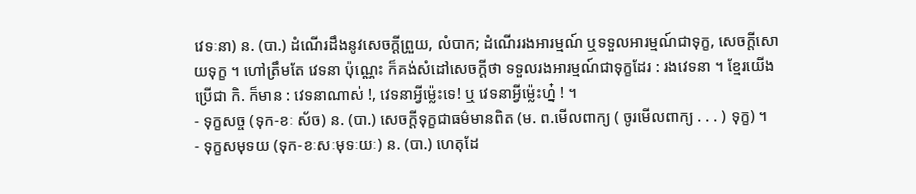វេទៈនា) ន. (បា.) ដំណើរដឹងនូវសេចក្ដីព្រួយ, លំបាក; ដំណើររងអារម្មណ៍ ឬទទួលអារម្មណ៍ជាទុក្ខ, សេចក្ដីសោយទុក្ខ ។ ហៅត្រឹមតែ វេទនា ប៉ុណ្ណេះ ក៏គង់សំដៅសេចក្ដីថា ទទួលរងអារម្មណ៍ជាទុក្ខដែរ : រងវេទនា ។ ខ្មែរយើងប្រើជា កិ. ក៏មាន : វេទនាណាស់ !, វេទនាអ្វីម៉្លេះទេ! ឬ វេទនាអ្វីម្ល៉េះហ៎្ន ! ។
- ទុក្ខសច្ច (ទុក-ខៈ ស័ច) ន. (បា.) សេចក្ដីទុក្ខជាធម៌មានពិត (ម. ព.មើលពាក្យ ( ចូរមើលពាក្យ . . . ) ទុក្ខ) ។
- ទុក្ខសមុទយ (ទុក-ខៈសៈមុទៈយៈ) ន. (បា.) ហេតុដែ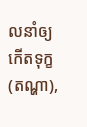លនាំឲ្យកើតទុក្ខ (តណ្ហា),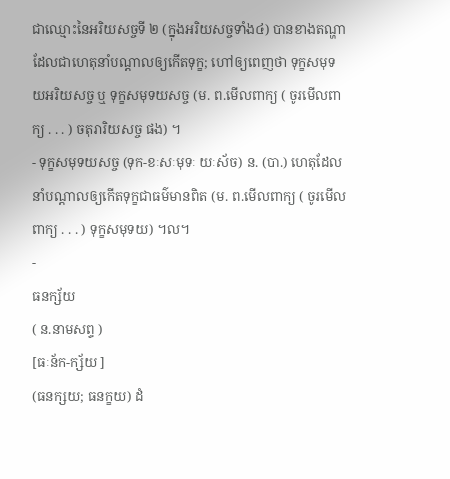ជាឈ្មោះនៃអរិយសច្ចទី ២ (ក្នុងអរិយសច្ចទាំង៤) បានខាងតណ្ហាដែលជាហេតុនាំបណ្ដាលឲ្យកើតទុក្ខ; ហៅឲ្យពេញថា ទុក្ខសមុទយអរិយសច្ច ឬ ទុក្ខសមុទយសច្ច (ម. ព.មើលពាក្យ ( ចូរមើលពាក្យ . . . ) ចតុរារិយសច្ច ផង) ។
- ទុក្ខសមុទយសច្ច (ទុក-ខៈសៈមុទៈ យៈស័ច) ន. (បា.) ហេតុដែលនាំបណ្ដាលឲ្យកើតទុក្ខជាធម៌មានពិត (ម. ព.មើលពាក្យ ( ចូរមើលពាក្យ . . . ) ទុក្ខសមុទយ) ។ល។
-
ធនក្ស័យ
( ន.នាមសព្ទ )
[ធៈន័ក-ក្ស័យ ]
(ធនក្សយ; ធនក្ខយ) ដំ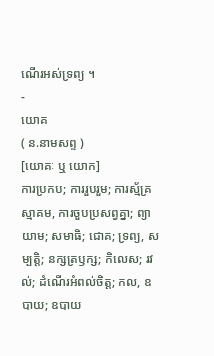ណើរអស់ទ្រព្យ ។
-
យោគ
( ន.នាមសព្ទ )
[យោគៈ ឬ យោក]
ការប្រកប; ការរួបរួម; ការស្ម័គ្រស្មាគម, ការចួបប្រសព្វគ្នា; ព្យាយាម; សមាធិ; ជោគ; ទ្រព្យ, សម្បត្តិ; នក្សត្រឫក្ស; កិលេស; រវល់; ដំណើរអំពល់ចិត្ត; កល, ឧបាយ; ឧបាយ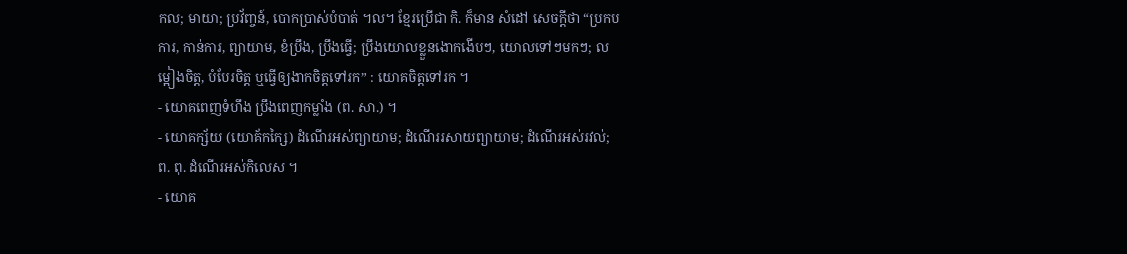កល; មាយា; ប្រវ័ពា្ចន៍, បោកប្រាស់បំបាត់ ។ល។ ខ្មែរប្រើជា កិ. ក៏មាន សំដៅ សេចក្ដីថា “ប្រកបការ, កាន់ការ, ព្យាយាម, ខំប្រឹង, ប្រឹងធ្វើ; ប្រឹងយោលខ្លួនងោកងើបៗ, យោលទៅៗមកៗ; លម្អៀងចិត្ត, បំបែរចិត្ត ឬធ្វើឲ្យងាកចិត្តទៅរក” : យោគចិត្តទៅរក ។
- យោគពេញទំហឹង ប្រឹងពេញកម្លាំង (ព. សា.) ។
- យោគក្ស័យ (យោគ័កក្សៃ) ដំណើរអស់ព្យាយាម; ដំណើររសាយព្យាយាម; ដំណើរអស់រវល់; ព. ពុ. ដំណើរអស់កិលេស ។
- យោគ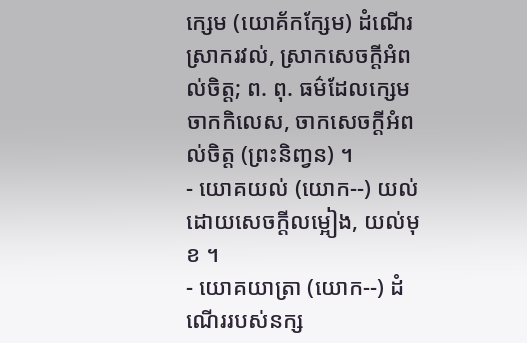ក្សេម (យោគ័កក្សែម) ដំណើរស្រាករវល់, ស្រាកសេចក្ដីអំពល់ចិត្ត; ព. ពុ. ធម៌ដែលក្សេមចាកកិលេស, ចាកសេចក្ដីអំពល់ចិត្ត (ព្រះនិញ្វន) ។
- យោគយល់ (យោក--) យល់ដោយសេចក្ដីលម្អៀង, យល់មុខ ។
- យោគយាត្រា (យោក--) ដំណើររបស់នក្ស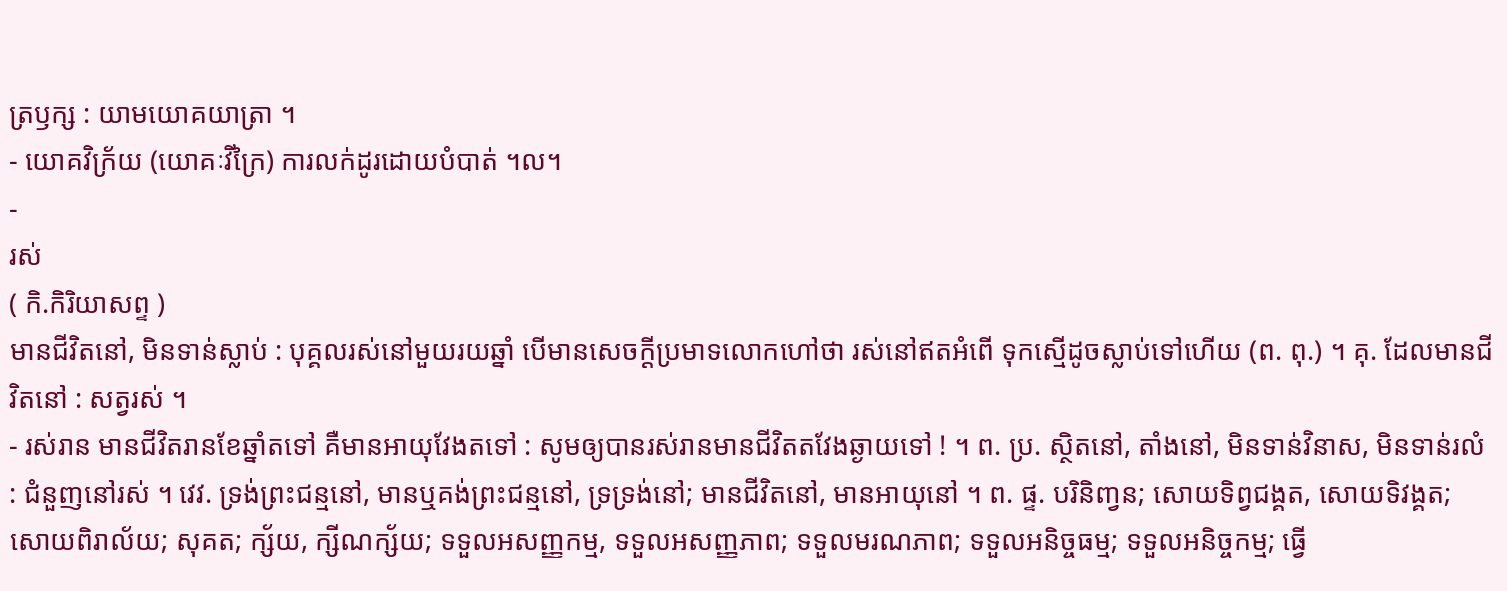ត្រឫក្ស : យាមយោគយាត្រា ។
- យោគវិក្រ័យ (យោគៈវិក្រៃ) ការលក់ដូរដោយបំបាត់ ។ល។
-
រស់
( កិ.កិរិយាសព្ទ )
មានជីវិតនៅ, មិនទាន់ស្លាប់ : បុគ្គលរស់នៅមួយរយឆ្នាំ បើមានសេចក្ដីប្រមាទលោកហៅថា រស់នៅឥតអំពើ ទុកស្មើដូចស្លាប់ទៅហើយ (ព. ពុ.) ។ គុ. ដែលមានជីវិតនៅ : សត្វរស់ ។
- រស់រាន មានជីវិតរានខែឆ្នាំតទៅ គឺមានអាយុវែងតទៅ : សូមឲ្យបានរស់រានមានជីវិតតវែងឆ្ងាយទៅ ! ។ ព. ប្រ. ស្ថិតនៅ, តាំងនៅ, មិនទាន់វិនាស, មិនទាន់រលំ : ជំនួញនៅរស់ ។ វេវ. ទ្រង់ព្រះជន្មនៅ, មានឬគង់ព្រះជន្មនៅ, ទ្រទ្រង់នៅ; មានជីវិតនៅ, មានអាយុនៅ ។ ព. ផ្ទ. បរិនិញ្វន; សោយទិព្វជង្គត, សោយទិវង្គត; សោយពិរាល័យ; សុគត; ក្ស័យ, ក្សីណក្ស័យ; ទទួលអសញ្ញកម្ម, ទទួលអសញ្ញភាព; ទទួលមរណភាព; ទទួលអនិច្ចធម្ម; ទទួលអនិច្ចកម្ម; ធ្វើ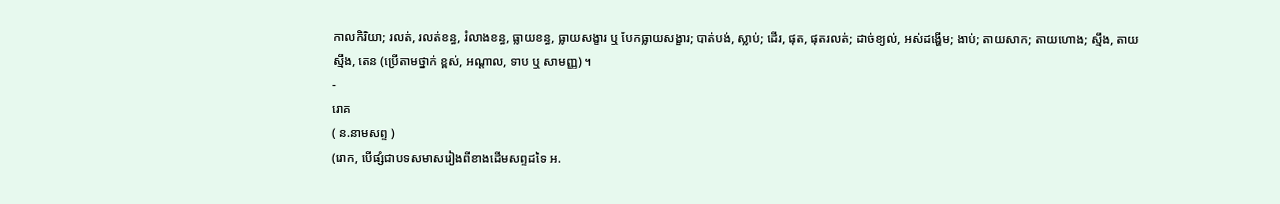កាលកិរិយា; រលត់, រលត់ខន្ធ, រំលាងខន្ធ, ធ្លាយខន្ធ, ធ្លាយសង្ខារ ឬ បែកធ្លាយសង្ខារ; បាត់បង់, ស្លាប់; ដើរ, ផុត, ផុតរលត់; ដាច់ខ្យល់, អស់ដង្ហើម; ងាប់; តាយសាក; តាយហោង; ស្មឹង, តាយស្មឹង, តេន (ប្រើតាមថ្នាក់ ខ្ពស់, អណ្ដាល, ទាប ឬ សាមញ្ញ) ។
-
រោគ
( ន.នាមសព្ទ )
(រោក, បើផ្សំជាបទសមាសរៀងពីខាងដើមសព្ទដទៃ អ.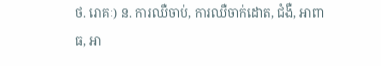ថ. រោគៈ) ន. ការឈឺចាប់, ការឈឺចាក់ដោត, ជំងឺ, អាពាធ, អា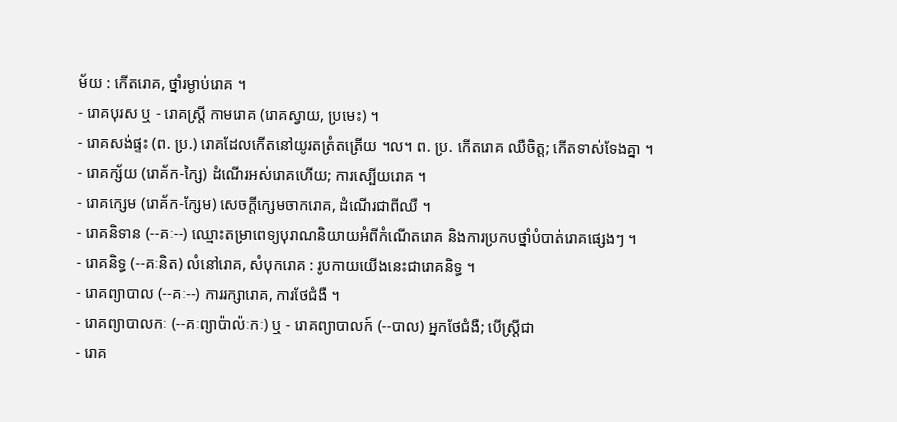ម័យ : កើតរោគ, ថ្នាំរម្ងាប់រោគ ។
- រោគបុរស ឬ - រោគស្ត្រី កាមរោគ (រោគស្វាយ, ប្រមេះ) ។
- រោគសង់ផ្ទះ (ព. ប្រ.) រោគដែលកើតនៅយូរតត្រំតត្រើយ ។ល។ ព. ប្រ. កើតរោគ ឈឺចិត្ត; កើតទាស់ទែងគ្នា ។
- រោគក្ស័យ (រោគ័ក-ក្សៃ) ដំណើរអស់រោគហើយ; ការស្បើយរោគ ។
- រោគក្សេម (រោគ័ក-ក្សែម) សេចក្ដីក្សេមចាករោគ, ដំណើរជាពីឈឺ ។
- រោគនិទាន (--គៈ--) ឈ្មោះតម្រាពេទ្យបុរាណនិយាយអំពីកំណើតរោគ និងការប្រកបថ្នាំបំបាត់រោគផ្សេងៗ ។
- រោគនិទ្ធ (--គៈនិត) លំនៅរោគ, សំបុករោគ : រូបកាយយើងនេះជារោគនិទ្ធ ។
- រោគព្យាបាល (--គៈ--) ការរក្សារោគ, ការថែជំងឺ ។
- រោគព្យាបាលកៈ (--គៈព្យាប៉ាល៉ៈកៈ) ឬ - រោគព្យាបាលក៍ (--បាល) អ្នកថែជំងឺ; បើស្ត្រីជា
- រោគ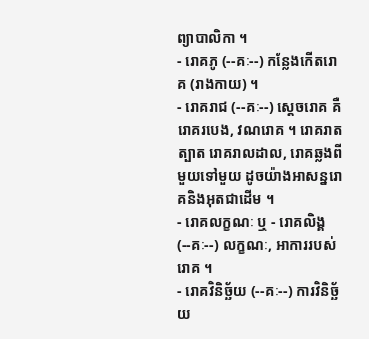ព្យាបាលិកា ។
- រោគភូ (--គៈ--) កន្លែងកើតរោគ (រាងកាយ) ។
- រោគរាជ (--គៈ--) សេ្តចរោគ គឺរោគរបេង, វណរោគ ។ រោគរាតត្បាត រោគរាលដាល, រោគឆ្លងពីមួយទៅមួយ ដូចយ៉ាងអាសន្នរោគនិងអុតជាដើម ។
- រោគលក្ខណៈ ឬ - រោគលិង្គ (--គៈ--) លក្ខណៈ, អាការរបស់រោគ ។
- រោគវិនិច្ឆ័យ (--គៈ--) ការវិនិច្ឆ័យ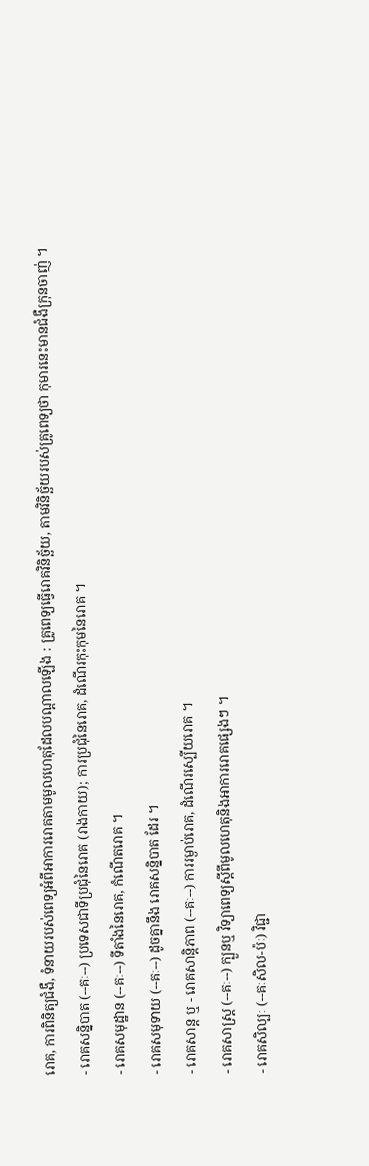រោគ, ការពិនិត្យជំងឺ, ទំនាយរបស់ពេទ្យអំពីអាការរោគតាមមូលហេតុដែលបណ្ដាលឡើង : គ្រូពេទ្យធ្វើរោគវិនិច្ឆ័យ, តាមវិនិច្ឆ័យរបស់គ្រូពេទ្យថា កុមារនេះមានជំងឺក្រុនចាញ់ ។
- រោគសន្និបាត (--គៈ--) ប្រទេសជាទីប្រជុំនៃរោគ (រាងកាយ); ការប្រជុំនៃរោគ, ដំណើរកុះកុមនៃរោគ ។
- រោគសមុដ្ឋាន (--គៈ--) ទីតាំងនៃរោគ, កំណើតរោគ ។
- រោគសមុទាយ (--គៈ--) ដូចគ្នានឹង រោគសន្និបាត ដែរ ។
- រោគសាន្ត ឬ - រោគសាន្តិភាព (--គៈ--) ការរម្ងាប់រោគ, ដំណើរស្បើយរោគ ។
- រោគសាស្រ្ត (--គៈ--) ក្បួនឬ វិទ្យាពេទ្យស្ដីពីមូលហេតុនិងអាការរោគផ្សេងៗ ។
- រោគសិល្បៈ (--គៈសិល-ប៉ៈ) វិជ្ជា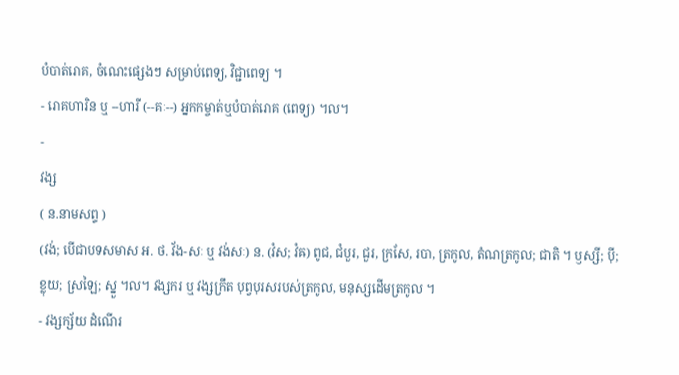បំបាត់រោគ, ចំណេះផ្សេងៗ សម្រាប់ពេទ្យ, វិជ្ជាពេទ្យ ។
- រោគហារិន ឬ --ហារី (--គៈ--) អ្នកកម្ចាត់ឬបំបាត់រោគ (ពេទ្យ) ។ល។
-
វង្ស
( ន.នាមសព្ទ )
(វង់; បើជាបទសមាស អ. ថ. វ័ង-សៈ ឬ វង់សៈ) ន. (វំស; វំឝ) ពូជ, ជំបួរ, ជួរ, ក្រសែ, របា, ត្រកូល, តំណត្រកូល; ជាតិ ។ ឫស្សី; ប៉ី; ខ្លុយ; ស្រឡៃ; ស្នួ ។ល។ វង្សករ ឬ វង្សក្រឹត បុព្វបុរសរបស់ត្រកូល, មនុស្សដើមត្រកូល ។
- វង្សក្ស័យ ដំណើរ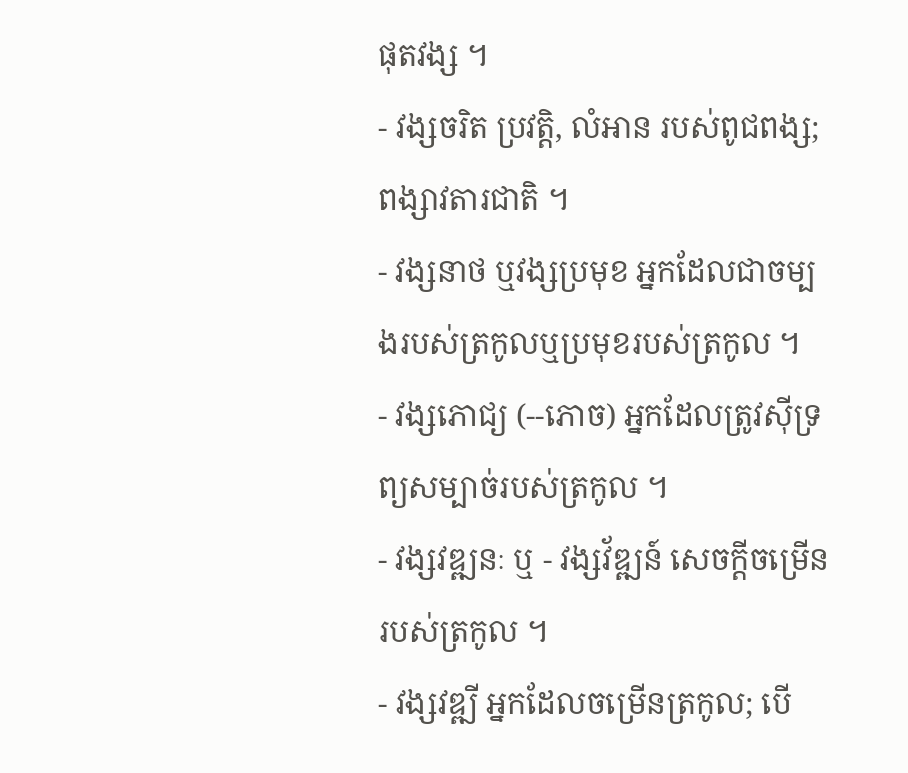ផុតវង្ស ។
- វង្សចរិត ប្រវត្តិ, លំអាន របស់ពូជពង្ស; ពង្សាវតារជាតិ ។
- វង្សនាថ ឬវង្សប្រមុខ អ្នកដែលជាចម្បងរបស់ត្រកូលឬប្រមុខរបស់ត្រកូល ។
- វង្សភោជ្យ (--ភោច) អ្នកដែលត្រូវស៊ីទ្រព្យសម្បាច់របស់ត្រកូល ។
- វង្សវឌ្ឍនៈ ឬ - វង្សវ័ឌ្ឍន៍ សេចក្តីចម្រើនរបស់ត្រកូល ។
- វង្សវឌ្ឍី អ្នកដែលចម្រើនត្រកូល; បើ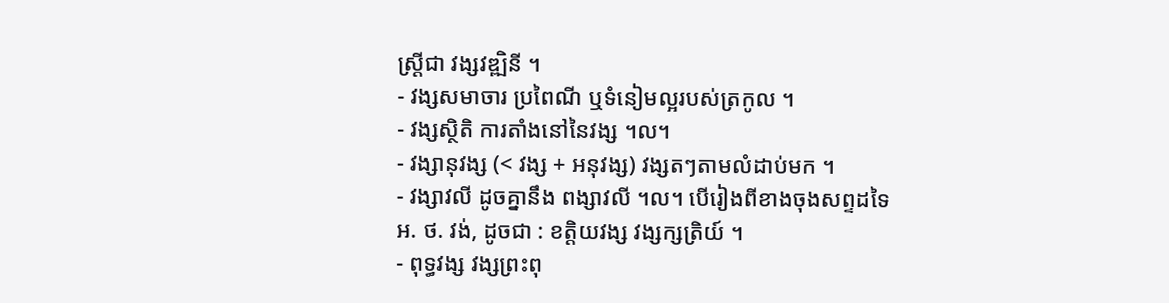ស្រ្តីជា វង្សវឌ្ឍិនី ។
- វង្សសមាចារ ប្រពៃណី ឬទំនៀមល្អរបស់ត្រកូល ។
- វង្សស្ថិតិ ការតាំងនៅនៃវង្ស ។ល។
- វង្សានុវង្ស (< វង្ស + អនុវង្ស) វង្សតៗតាមលំដាប់មក ។
- វង្សាវលី ដូចគ្នានឹង ពង្សាវលី ។ល។ បើរៀងពីខាងចុងសព្ទដទៃ អ. ថ. វង់, ដូចជា : ខត្តិយវង្ស វង្សក្សត្រិយ៍ ។
- ពុទ្ធវង្ស វង្សព្រះពុ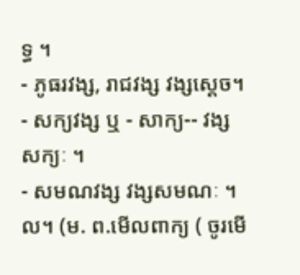ទ្ធ ។
- ភូធរវង្ស, រាជវង្ស វង្សស្តេច។
- សក្យវង្ស ឬ - សាក្យ-- វង្សសក្យៈ ។
- សមណវង្ស វង្សសមណៈ ។ល។ (ម. ព.មើលពាក្យ ( ចូរមើ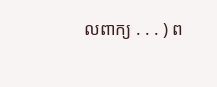លពាក្យ . . . ) ព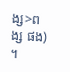ង្ស>ពង្ស ផង) ។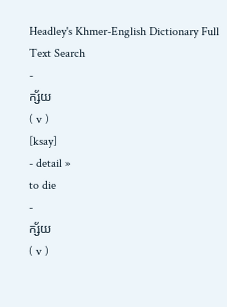Headley's Khmer-English Dictionary Full Text Search
-
ក្ស័យ
( v )
[ksay]
- detail »
to die
-
ក្ស័យ
( v )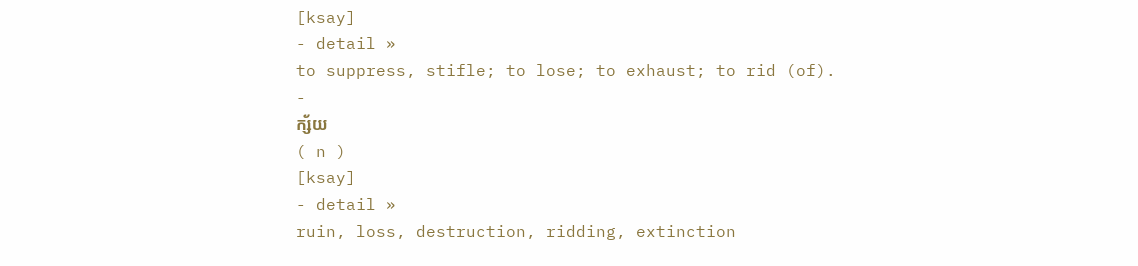[ksay]
- detail »
to suppress, stifle; to lose; to exhaust; to rid (of).
-
ក្ស័យ
( n )
[ksay]
- detail »
ruin, loss, destruction, ridding, extinction